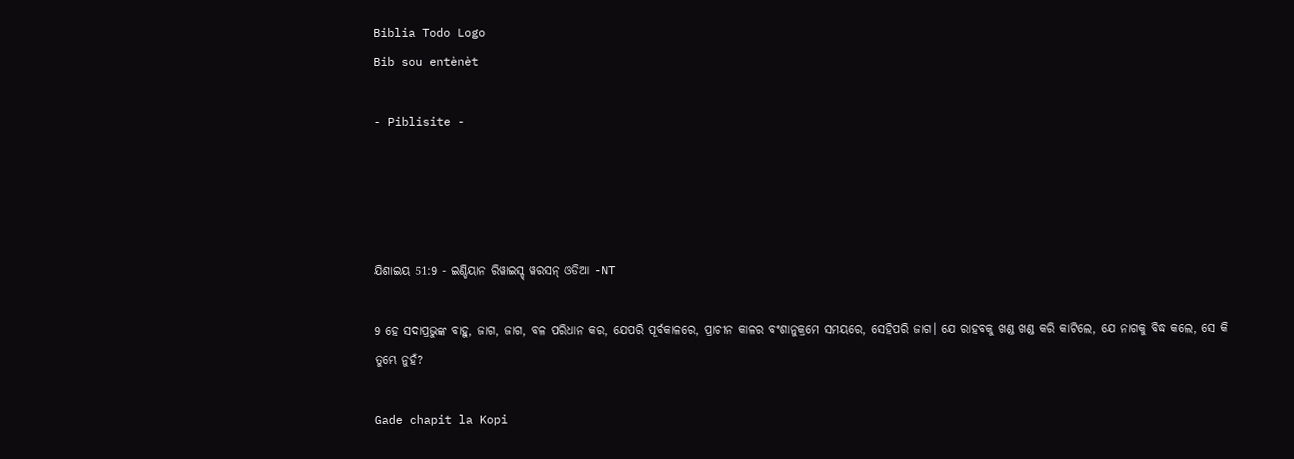Biblia Todo Logo
Bib sou entènèt

- Piblisite -




ଯିଶାଇୟ 51:9 - ଇଣ୍ଡିୟାନ ରିୱାଇସ୍ଡ୍ ୱରସନ୍ ଓଡିଆ -NT

9 ହେ ସଦାପ୍ରଭୁଙ୍କ ବାହୁ, ଜାଗ, ଜାଗ, ବଳ ପରିଧାନ କର, ଯେପରି ପୂର୍ବକାଳରେ, ପ୍ରାଚୀନ କାଳର ବଂଶାନୁକ୍ରମେ ସମୟରେ, ସେହିପରି ଜାଗ। ଯେ ରାହବକୁ ଖଣ୍ଡ ଖଣ୍ଡ କରି କାଟିଲେ, ଯେ ନାଗକୁ ବିଦ୍ଧ କଲେ, ସେ କି ତୁମ୍ଭେ ନୁହଁ?

Gade chapit la Kopi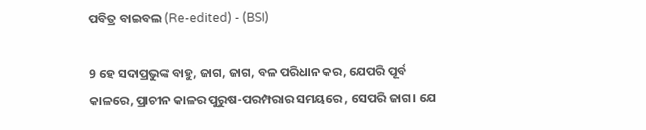ପବିତ୍ର ବାଇବଲ (Re-edited) - (BSI)

9 ହେ ସଦାପ୍ରଭୁଙ୍କ ବାହୁ, ଜାଗ, ଜାଗ, ବଳ ପରିଧାନ କର, ଯେପରି ପୂର୍ବ କାଳରେ, ପ୍ରାଚୀନ କାଳର ପୁରୁଷ-ପରମ୍ପରାର ସମୟରେ , ସେପରି ଜାଗ। ଯେ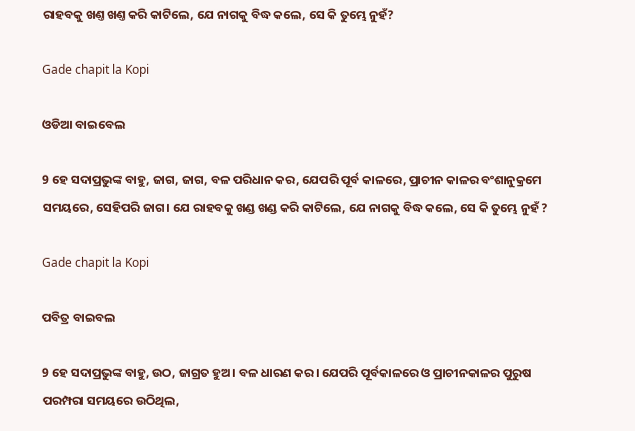ରାହବକୁ ଖଣ୍ତ ଖଣ୍ତ କରି କାଟିଲେ, ଯେ ନାଗକୁ ବିଦ୍ଧ କଲେ, ସେ କି ତୁମ୍ଭେ ନୁହଁ?

Gade chapit la Kopi

ଓଡିଆ ବାଇବେଲ

9 ହେ ସଦାପ୍ରଭୁଙ୍କ ବାହୁ, ଜାଗ, ଜାଗ, ବଳ ପରିଧାନ କର, ଯେପରି ପୂର୍ବ କାଳରେ, ପ୍ରାଚୀନ କାଳର ବଂଶାନୁକ୍ରମେ ସମୟରେ, ସେହିପରି ଜାଗ। ଯେ ରାହବକୁ ଖଣ୍ଡ ଖଣ୍ଡ କରି କାଟିଲେ, ଯେ ନାଗକୁ ବିଦ୍ଧ କଲେ, ସେ କି ତୁମ୍ଭେ ନୁହଁ ?

Gade chapit la Kopi

ପବିତ୍ର ବାଇବଲ

9 ହେ ସଦାପ୍ରଭୁଙ୍କ ବାହୁ, ଉଠ, ଜାଗ୍ରତ ହୁଅ। ବଳ ଧାରଣ କର। ଯେପରି ପୂର୍ବକାଳରେ ଓ ପ୍ରାଚୀନକାଳର ପୁରୁଷ ପରମ୍ପରା ସମୟରେ ଉଠିଥିଲ,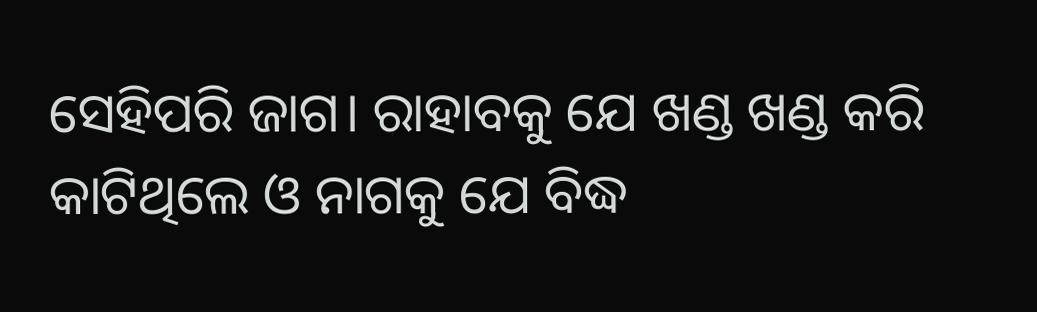ସେହିପରି ଜାଗ। ରାହାବକୁ ଯେ ଖଣ୍ଡ ଖଣ୍ଡ କରି କାଟିଥିଲେ ଓ ନାଗକୁ ଯେ ବିଦ୍ଧ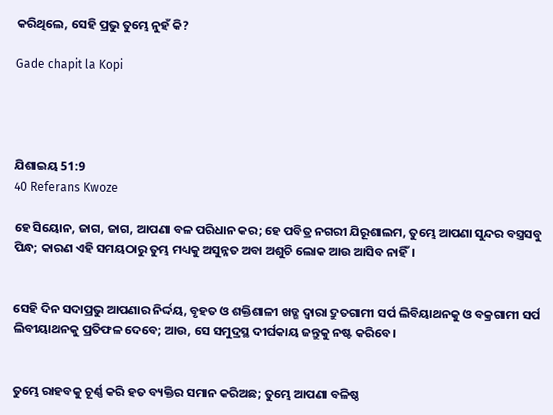କରିଥିଲେ, ସେହି ପ୍ରଭୁ ତୁମ୍ଭେ ନୁହଁ କି?

Gade chapit la Kopi




ଯିଶାଇୟ 51:9
40 Referans Kwoze

ହେ ସିୟୋନ, ଜାଗ, ଜାଗ, ଆପଣା ବଳ ପରିଧାନ କର; ହେ ପବିତ୍ର ନଗରୀ ଯିରୂଶାଲମ, ତୁମ୍ଭେ ଆପଣା ସୁନ୍ଦର ବସ୍ତ୍ରସବୁ ପିନ୍ଧ; କାରଣ ଏହି ସମୟଠାରୁ ତୁମ୍ଭ ମଧ୍ୟକୁ ଅସୁନ୍ନତ ଅବା ଅଶୁଚି ଲୋକ ଆଉ ଆସିବ ନାହିଁ।


ସେହି ଦିନ ସଦାପ୍ରଭୁ ଆପଣାର ନିର୍ଦ୍ଦୟ, ବୃହତ ଓ ଶକ୍ତିଶାଳୀ ଖଡ୍ଗ ଦ୍ୱାରା ଦ୍ରୁତଗାମୀ ସର୍ପ ଲିବିୟାଥନକୁ ଓ ବକ୍ରଗାମୀ ସର୍ପ ଲିବୀୟାଥନକୁ ପ୍ରତିଫଳ ଦେବେ; ଆଉ, ସେ ସମୁଦ୍ରସ୍ଥ ଦୀର୍ଘକାୟ ଜନ୍ତୁକୁ ନଷ୍ଟ କରିବେ।


ତୁମ୍ଭେ ରାହବକୁ ଚୂର୍ଣ୍ଣ କରି ହତ ବ୍ୟକ୍ତିର ସମାନ କରିଅଛ; ତୁମ୍ଭେ ଆପଣା ବଳିଷ୍ଠ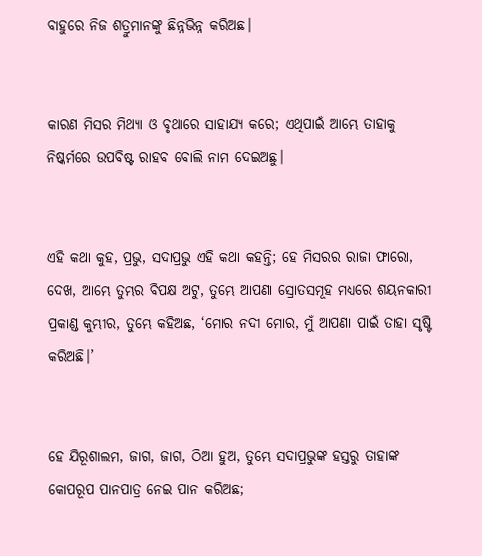ବାହୁରେ ନିଜ ଶତ୍ରୁମାନଙ୍କୁ ଛିନ୍ନଭିନ୍ନ କରିଅଛ।


କାରଣ ମିସର ମିଥ୍ୟା ଓ ବୃଥାରେ ସାହାଯ୍ୟ କରେ; ଏଥିପାଇଁ ଆମ୍ଭେ ତାହାକୁ ନିଷ୍କର୍ମରେ ଉପବିଷ୍ଟ ରାହବ ବୋଲି ନାମ ଦେଇଅଛୁ।


ଏହି କଥା କୁହ, ପ୍ରଭୁ, ସଦାପ୍ରଭୁ ଏହି କଥା କହନ୍ତି; ହେ ମିସରର ରାଜା ଫାରୋ, ଦେଖ, ଆମ୍ଭେ ତୁମ୍ଭର ବିପକ୍ଷ ଅଟୁ, ତୁମ୍ଭେ ଆପଣା ସ୍ରୋତସମୂହ ମଧ୍ୟରେ ଶୟନକାରୀ ପ୍ରକାଣ୍ଡ କୁମ୍ଭୀର, ତୁମ୍ଭେ କହିଅଛ, ‘ମୋର ନଦୀ ମୋର, ମୁଁ ଆପଣା ପାଇଁ ତାହା ସୃଷ୍ଟି କରିଅଛି।’


ହେ ଯିରୂଶାଲମ, ଜାଗ, ଜାଗ, ଠିଆ ହୁଅ, ତୁମ୍ଭେ ସଦାପ୍ରଭୁଙ୍କ ହସ୍ତରୁ ତାହାଙ୍କ କୋପରୂପ ପାନପାତ୍ର ନେଇ ପାନ କରିଅଛ;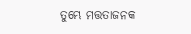ତୁମ୍ଭେ ମତ୍ତତାଜନକ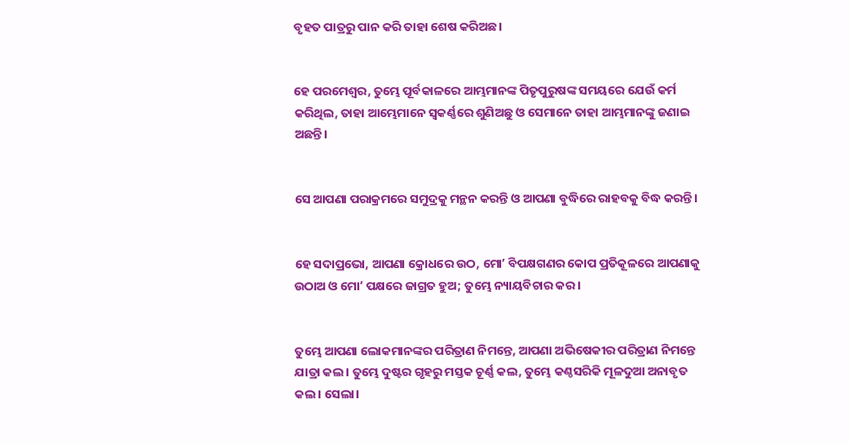ବୃହତ ପାତ୍ରରୁ ପାନ କରି ତାହା ଶେଷ କରିଅଛ।


ହେ ପରମେଶ୍ୱର, ତୁମ୍ଭେ ପୂର୍ବକାଳରେ ଆମ୍ଭମାନଙ୍କ ପିତୃପୁରୁଷଙ୍କ ସମୟରେ ଯେଉଁ କର୍ମ କରିଥିଲ, ତାହା ଆମ୍ଭେମାନେ ସ୍ୱକର୍ଣ୍ଣରେ ଶୁଣିଅଛୁ ଓ ସେମାନେ ତାହା ଆମ୍ଭମାନଙ୍କୁ ଜଣାଇ ଅଛନ୍ତି।


ସେ ଆପଣା ପରାକ୍ରମରେ ସମୁଦ୍ରକୁ ମନ୍ଥନ କରନ୍ତି ଓ ଆପଣା ବୁଦ୍ଧିରେ ରାହବକୁ ବିଦ୍ଧ କରନ୍ତି।


ହେ ସଦାପ୍ରଭୋ, ଆପଣା କ୍ରୋଧରେ ଉଠ, ମୋʼ ବିପକ୍ଷଗଣର କୋପ ପ୍ରତିକୂଳରେ ଆପଣାକୁ ଉଠାଅ ଓ ମୋʼ ପକ୍ଷରେ ଜାଗ୍ରତ ହୁଅ; ତୁମ୍ଭେ ନ୍ୟାୟବିଚାର କର।


ତୁମ୍ଭେ ଆପଣା ଲୋକମାନଙ୍କର ପରିତ୍ରାଣ ନିମନ୍ତେ, ଆପଣା ଅଭିଷେକୀର ପରିତ୍ରାଣ ନିମନ୍ତେ ଯାତ୍ରା କଲ। ତୁମ୍ଭେ ଦୁଷ୍ଟର ଗୃହରୁ ମସ୍ତକ ଚୂର୍ଣ୍ଣ କଲ, ତୁମ୍ଭେ କଣ୍ଠସରିକି ମୂଳଦୁଆ ଅନାବୃତ କଲ। ସେଲା।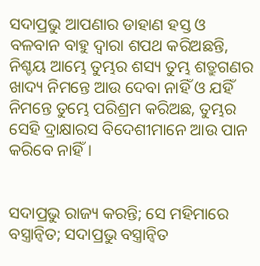ସଦାପ୍ରଭୁ ଆପଣାର ଡାହାଣ ହସ୍ତ ଓ ବଳବାନ ବାହୁ ଦ୍ୱାରା ଶପଥ କରିଅଛନ୍ତି, ନିଶ୍ଚୟ ଆମ୍ଭେ ତୁମ୍ଭର ଶସ୍ୟ ତୁମ୍ଭ ଶତ୍ରୁଗଣର ଖାଦ୍ୟ ନିମନ୍ତେ ଆଉ ଦେବା ନାହିଁ ଓ ଯହିଁ ନିମନ୍ତେ ତୁମ୍ଭେ ପରିଶ୍ରମ କରିଅଛ, ତୁମ୍ଭର ସେହି ଦ୍ରାକ୍ଷାରସ ବିଦେଶୀମାନେ ଆଉ ପାନ କରିବେ ନାହିଁ।


ସଦାପ୍ରଭୁ ରାଜ୍ୟ କରନ୍ତି; ସେ ମହିମାରେ ବସ୍ତ୍ରାନ୍ୱିତ; ସଦାପ୍ରଭୁ ବସ୍ତ୍ରାନ୍ୱିତ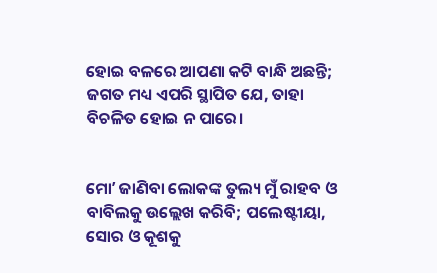ହୋଇ ବଳରେ ଆପଣା କଟି ବାନ୍ଧି ଅଛନ୍ତି; ଜଗତ ମଧ୍ୟ ଏପରି ସ୍ଥାପିତ ଯେ, ତାହା ବିଚଳିତ ହୋଇ ନ ପାରେ।


ମୋʼ ଜାଣିବା ଲୋକଙ୍କ ତୁଲ୍ୟ ମୁଁ ରାହବ ଓ ବାବିଲକୁ ଉଲ୍ଲେଖ କରିବି; ପଲେଷ୍ଟୀୟା, ସୋର ଓ କୂଶକୁ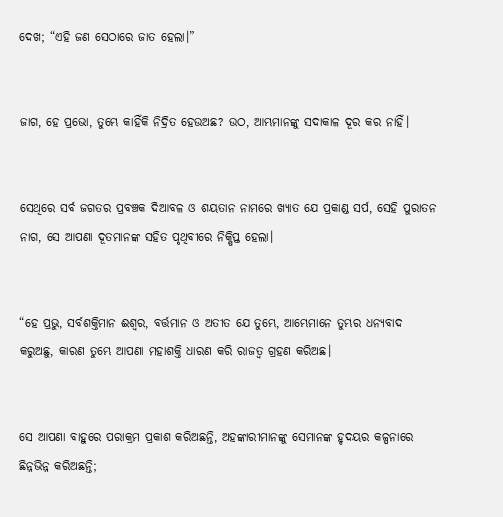ଦେଖ; “ଏହି ଜଣ ସେଠାରେ ଜାତ ହେଲା।”


ଜାଗ, ହେ ପ୍ରଭୋ, ତୁମ୍ଭେ କାହିଁକି ନିଦ୍ରିତ ହେଉଅଛ? ଉଠ, ଆମ୍ଭମାନଙ୍କୁ ସଦାକାଳ ଦୂର କର ନାହିଁ।


ସେଥିରେ ସର୍ବ ଜଗତର ପ୍ରବଞ୍ଚକ ଦିଆବଳ ଓ ଶୟତାନ ନାମରେ ଖ୍ୟାତ ଯେ ପ୍ରକାଣ୍ଡ ସର୍ପ, ସେହି ପୁରାତନ ନାଗ, ସେ ଆପଣା ଦୂତମାନଙ୍କ ସହିତ ପୃଥିବୀରେ ନିକ୍ଷିପ୍ତ ହେଲା।


“ହେ ପ୍ରଭୁ, ସର୍ବଶକ୍ତିମାନ ଈଶ୍ବର, ବର୍ତ୍ତମାନ ଓ ଅତୀତ ଯେ ତୁମ୍ଭେ, ଆମ୍ଭେମାନେ ତୁମ୍ଭର ଧନ୍ୟବାଦ କରୁଅଛୁ, କାରଣ ତୁମ୍ଭେ ଆପଣା ମହାଶକ୍ତି ଧାରଣ କରି ରାଜତ୍ୱ ଗ୍ରହଣ କରିଅଛ।


ସେ ଆପଣା ବାହୁରେ ପରାକ୍ରମ ପ୍ରକାଶ କରିଅଛନ୍ତି, ଅହଙ୍କାରୀମାନଙ୍କୁ ସେମାନଙ୍କ ହୃଦୟର କଳ୍ପନାରେ ଛିନ୍ନଭିନ୍ନ କରିଅଛନ୍ତି;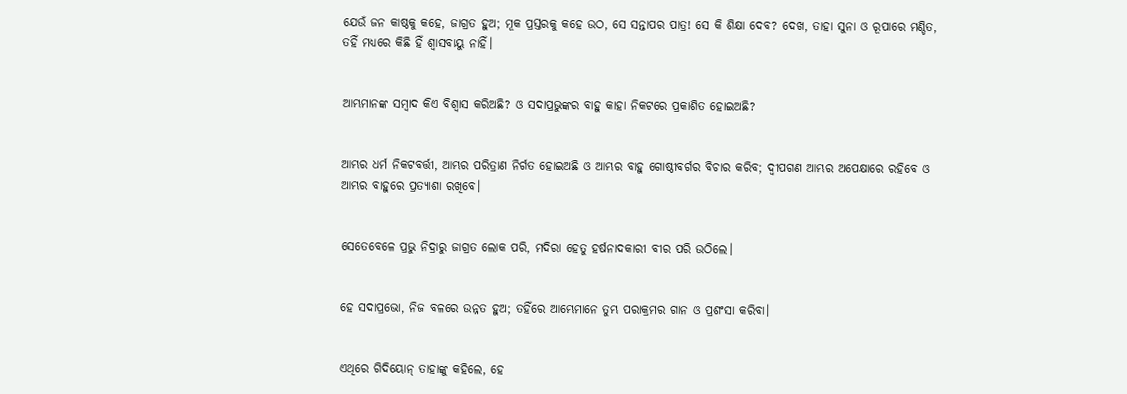ଯେଉଁ ଜନ କାଷ୍ଠକୁ କହେ, ଜାଗ୍ରତ ହୁଅ; ମୂକ ପ୍ରସ୍ତରକୁ କହେ ଉଠ, ସେ ସନ୍ତାପର ପାତ୍ର! ସେ କି ଶିକ୍ଷା ଦେବ? ଦେଖ, ତାହା ସୁନା ଓ ରୂପାରେ ମଣ୍ଡିତ, ତହିଁ ମଧ୍ୟରେ କିଛି ହିଁ ଶ୍ୱାସବାୟୁ ନାହିଁ।


ଆମ୍ଭମାନଙ୍କ ସମ୍ବାଦ କିଏ ବିଶ୍ୱାସ କରିଅଛି? ଓ ସଦାପ୍ରଭୁଙ୍କର ବାହୁ କାହା ନିକଟରେ ପ୍ରକାଶିତ ହୋଇଅଛି?


ଆମ୍ଭର ଧର୍ମ ନିକଟବର୍ତ୍ତୀ, ଆମ୍ଭର ପରିତ୍ରାଣ ନିର୍ଗତ ହୋଇଅଛି ଓ ଆମ୍ଭର ବାହୁ ଗୋଷ୍ଠୀବର୍ଗର ବିଚାର କରିବ; ଦ୍ୱୀପଗଣ ଆମ୍ଭର ଅପେକ୍ଷାରେ ରହିବେ ଓ ଆମ୍ଭର ବାହୁରେ ପ୍ରତ୍ୟାଶା ରଖିବେ।


ସେତେବେଳେ ପ୍ରଭୁ ନିଦ୍ରାରୁ ଜାଗ୍ରତ ଲୋକ ପରି, ମଦିରା ହେତୁ ହର୍ଷନାଦକାରୀ ବୀର ପରି ଉଠିଲେ।


ହେ ସଦାପ୍ରଭୋ, ନିଜ ବଳରେ ଉନ୍ନତ ହୁଅ; ତହିଁରେ ଆମ୍ଭେମାନେ ତୁମ୍ଭ ପରାକ୍ରମର ଗାନ ଓ ପ୍ରଶଂସା କରିବା।


ଏଥିରେ ଗିଦିୟୋନ୍‍ ତାହାଙ୍କୁ କହିଲେ, ହେ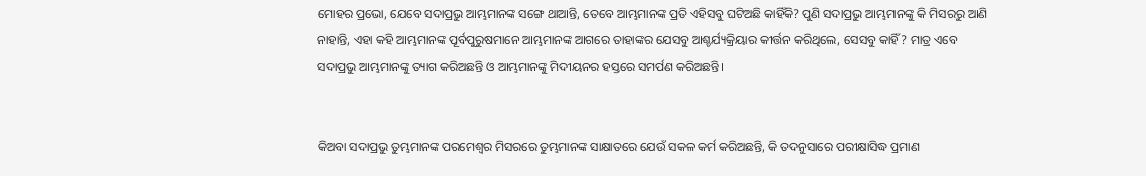ମୋହର ପ୍ରଭୋ, ଯେବେ ସଦାପ୍ରଭୁ ଆମ୍ଭମାନଙ୍କ ସଙ୍ଗେ ଥାଆନ୍ତି, ତେବେ ଆମ୍ଭମାନଙ୍କ ପ୍ରତି ଏହିସବୁ ଘଟିଅଛି କାହିଁକି? ପୁଣି ସଦାପ୍ରଭୁ ଆମ୍ଭମାନଙ୍କୁ କି ମିସରରୁ ଆଣି ନାହାନ୍ତି, ଏହା କହି ଆମ୍ଭମାନଙ୍କ ପୂର୍ବପୁରୁଷମାନେ ଆମ୍ଭମାନଙ୍କ ଆଗରେ ତାହାଙ୍କର ଯେସବୁ ଆଶ୍ଚର୍ଯ୍ୟକ୍ରିୟାର କୀର୍ତ୍ତନ କରିଥିଲେ, ସେସବୁ କାହିଁ? ମାତ୍ର ଏବେ ସଦାପ୍ରଭୁ ଆମ୍ଭମାନଙ୍କୁ ତ୍ୟାଗ କରିଅଛନ୍ତି ଓ ଆମ୍ଭମାନଙ୍କୁ ମିଦୀୟନର ହସ୍ତରେ ସମର୍ପଣ କରିଅଛନ୍ତି।


କିଅବା ସଦାପ୍ରଭୁ ତୁମ୍ଭମାନଙ୍କ ପରମେଶ୍ୱର ମିସରରେ ତୁମ୍ଭମାନଙ୍କ ସାକ୍ଷାତରେ ଯେଉଁ ସକଳ କର୍ମ କରିଅଛନ୍ତି, କି ତଦନୁସାରେ ପରୀକ୍ଷାସିଦ୍ଧ ପ୍ରମାଣ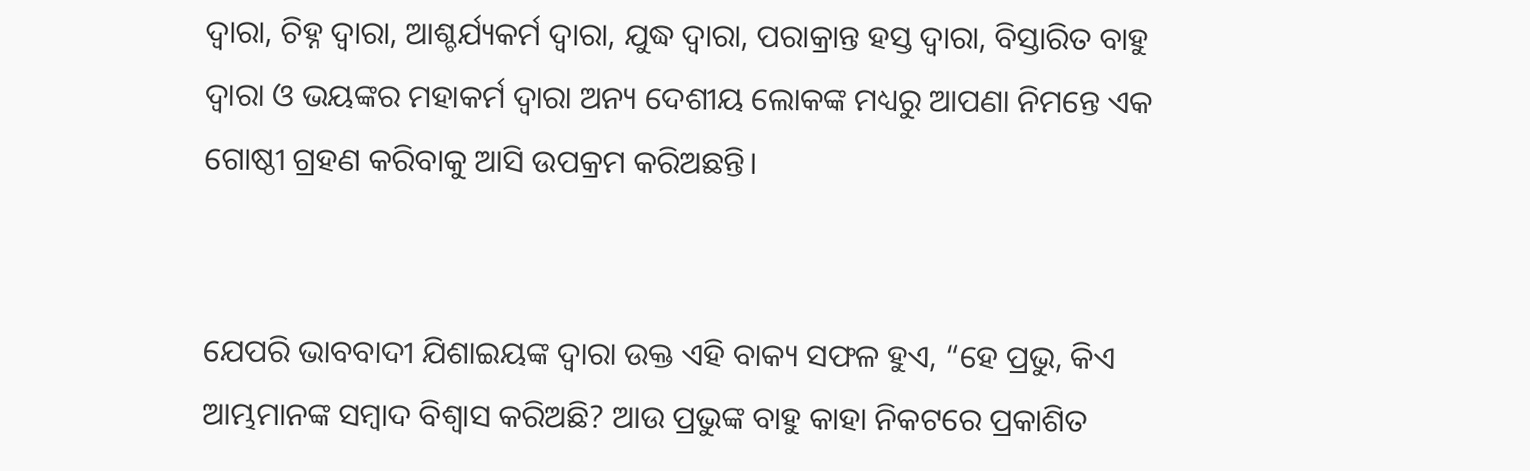ଦ୍ୱାରା, ଚିହ୍ନ ଦ୍ୱାରା, ଆଶ୍ଚର୍ଯ୍ୟକର୍ମ ଦ୍ୱାରା, ଯୁଦ୍ଧ ଦ୍ୱାରା, ପରାକ୍ରାନ୍ତ ହସ୍ତ ଦ୍ୱାରା, ବିସ୍ତାରିତ ବାହୁ ଦ୍ୱାରା ଓ ଭୟଙ୍କର ମହାକର୍ମ ଦ୍ୱାରା ଅନ୍ୟ ଦେଶୀୟ ଲୋକଙ୍କ ମଧ୍ୟରୁ ଆପଣା ନିମନ୍ତେ ଏକ ଗୋଷ୍ଠୀ ଗ୍ରହଣ କରିବାକୁ ଆସି ଉପକ୍ରମ କରିଅଛନ୍ତି।


ଯେପରି ଭାବବାଦୀ ଯିଶାଇୟଙ୍କ ଦ୍ୱାରା ଉକ୍ତ ଏହି ବାକ୍ୟ ସଫଳ ହୁଏ, “ହେ ପ୍ରଭୁ, କିଏ ଆମ୍ଭମାନଙ୍କ ସମ୍ବାଦ ବିଶ୍ୱାସ କରିଅଛି? ଆଉ ପ୍ରଭୁଙ୍କ ବାହୁ କାହା ନିକଟରେ ପ୍ରକାଶିତ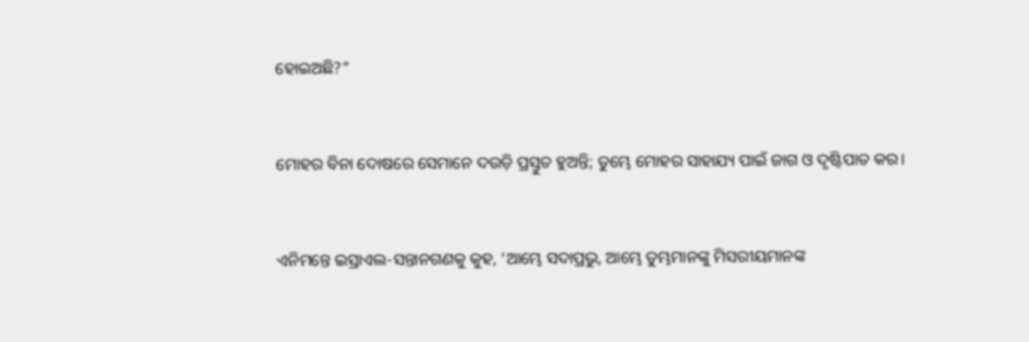ହୋଇଅଛି?”


ମୋହର ବିନା ଦୋଷରେ ସେମାନେ ଦଉଡ଼ି ପ୍ରସ୍ତୁତ ହୁଅନ୍ତି; ତୁମ୍ଭେ ମୋହର ସାହାଯ୍ୟ ପାଇଁ ଜାଗ ଓ ଦୃଷ୍ଟିପାତ କର।


ଏନିମନ୍ତେ ଇସ୍ରାଏଲ-ସନ୍ତାନଗଣକୁ କୁହ, ‘ଆମ୍ଭେ ସଦାପ୍ରଭୁ, ଆମ୍ଭେ ତୁମ୍ଭମାନଙ୍କୁ ମିସରୀୟମାନଙ୍କ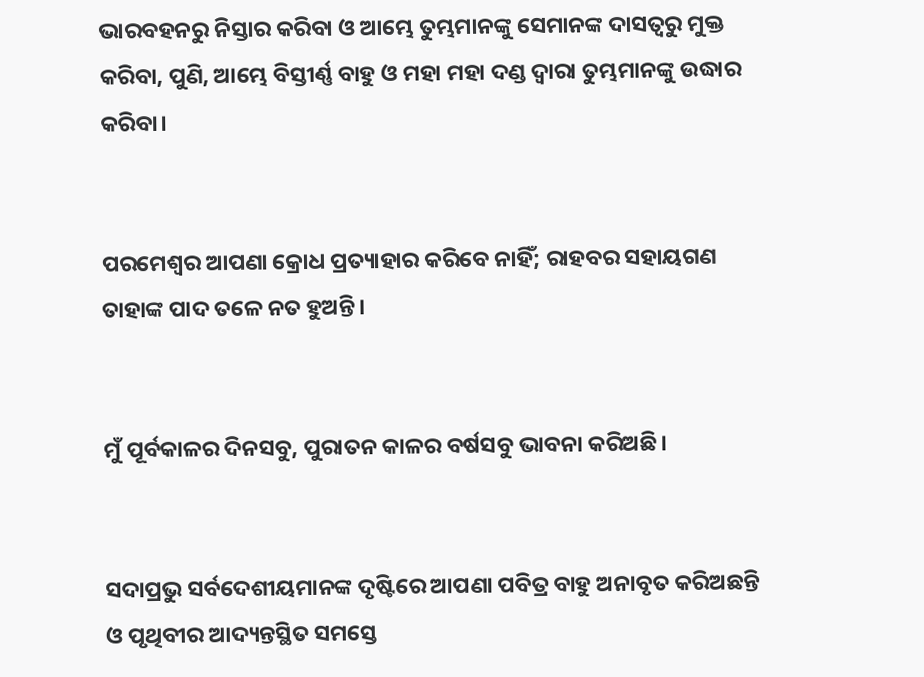ଭାରବହନରୁ ନିସ୍ତାର କରିବା ଓ ଆମ୍ଭେ ତୁମ୍ଭମାନଙ୍କୁ ସେମାନଙ୍କ ଦାସତ୍ୱରୁ ମୁକ୍ତ କରିବା, ପୁଣି, ଆମ୍ଭେ ବିସ୍ତୀର୍ଣ୍ଣ ବାହୁ ଓ ମହା ମହା ଦଣ୍ଡ ଦ୍ୱାରା ତୁମ୍ଭମାନଙ୍କୁ ଉଦ୍ଧାର କରିବା।


ପରମେଶ୍ୱର ଆପଣା କ୍ରୋଧ ପ୍ରତ୍ୟାହାର କରିବେ ନାହିଁ; ରାହବର ସହାୟଗଣ ତାହାଙ୍କ ପାଦ ତଳେ ନତ ହୁଅନ୍ତି।


ମୁଁ ପୂର୍ବକାଳର ଦିନସବୁ, ପୁରାତନ କାଳର ବର୍ଷସବୁ ଭାବନା କରିଅଛି।


ସଦାପ୍ରଭୁ ସର୍ବଦେଶୀୟମାନଙ୍କ ଦୃଷ୍ଟିରେ ଆପଣା ପବିତ୍ର ବାହୁ ଅନାବୃତ କରିଅଛନ୍ତି ଓ ପୃଥିବୀର ଆଦ୍ୟନ୍ତସ୍ଥିତ ସମସ୍ତେ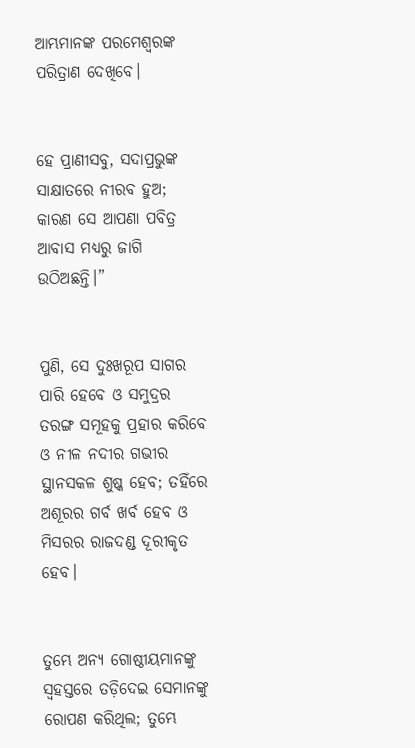ଆମ୍ଭମାନଙ୍କ ପରମେଶ୍ୱରଙ୍କ ପରିତ୍ରାଣ ଦେଖିବେ।


ହେ ପ୍ରାଣୀସବୁ, ସଦାପ୍ରଭୁଙ୍କ ସାକ୍ଷାତରେ ନୀରବ ହୁଅ; କାରଣ ସେ ଆପଣା ପବିତ୍ର ଆବାସ ମଧ୍ୟରୁ ଜାଗି ଉଠିଅଛନ୍ତି।”


ପୁଣି, ସେ ଦୁଃଖରୂପ ସାଗର ପାରି ହେବେ ଓ ସମୁଦ୍ରର ତରଙ୍ଗ ସମୂହକୁ ପ୍ରହାର କରିବେ ଓ ନୀଳ ନଦୀର ଗଭୀର ସ୍ଥାନସକଳ ଶୁଷ୍କ ହେବ; ତହିଁରେ ଅଶୂରର ଗର୍ବ ଖର୍ବ ହେବ ଓ ମିସରର ରାଜଦଣ୍ଡ ଦୂରୀକୃତ ହେବ।


ତୁମ୍ଭେ ଅନ୍ୟ ଗୋଷ୍ଠୀୟମାନଙ୍କୁ ସ୍ୱହସ୍ତରେ ତଡ଼ିଦେଇ ସେମାନଙ୍କୁ ରୋପଣ କରିଥିଲ; ତୁମ୍ଭେ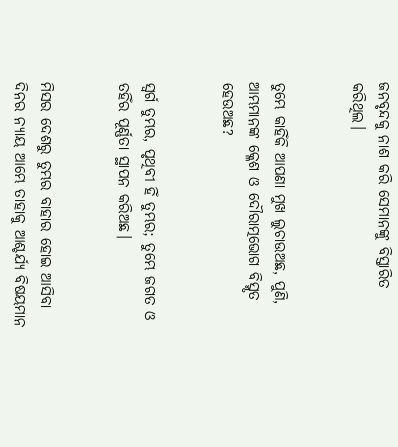ଜନବୃନ୍ଦକୁ ନାଶ କରି ସେମାନଙ୍କୁ ବିସ୍ତାରିତ କରିଥିଲ।


ତୁମ୍ଭେ କାହିଁକି ଆପଣା ମୁଖ ଲୁଚାଉଅଛ, ପୁଣି, ଆମ୍ଭମାନଙ୍କ କ୍ଳେଶ ଓ ଦୌରାତ୍ମଭୋଗ ବିସ୍ମୃତ ହେଉଅଛ?


ସ୍ୱର୍ଗ ତୁମ୍ଭର, ପୃଥିବୀ ହିଁ ତୁମ୍ଭର; ତୁମ୍ଭେ ଜଗତ ଓ ତହିଁର ପୂର୍ଣ୍ଣତା ସ୍ଥାପନ କରିଅଛ।


ମିସର ଦେଶରୁ ତୁମ୍ଭର ବାହାର ହୋଇ ଆସିବା ଦିନର ନ୍ୟାୟ ଆମ୍ଭେ ତାହାକୁ ଆଶ୍ଚର୍ଯ୍ୟ ବିଷୟମାନ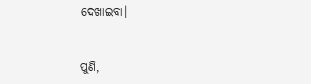ଦେଖାଇବା।


ପୁଣି,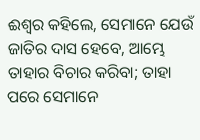ଈଶ୍ବର କହିଲେ, ସେମାନେ ଯେଉଁ ଜାତିର ଦାସ ହେବେ, ଆମ୍ଭେ ତାହାର ବିଚାର କରିବା; ତାହା ପରେ ସେମାନେ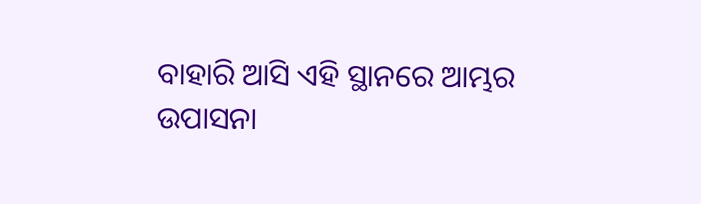ବାହାରି ଆସି ଏହି ସ୍ଥାନରେ ଆମ୍ଭର ଉପାସନା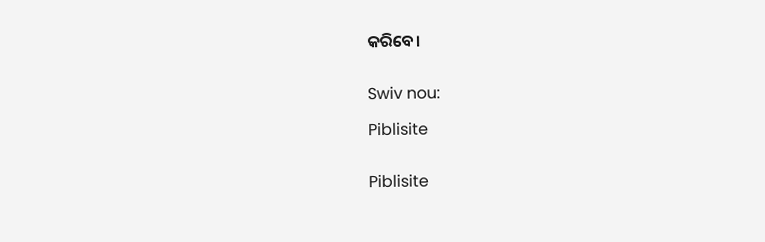କରିବେ।


Swiv nou:

Piblisite


Piblisite